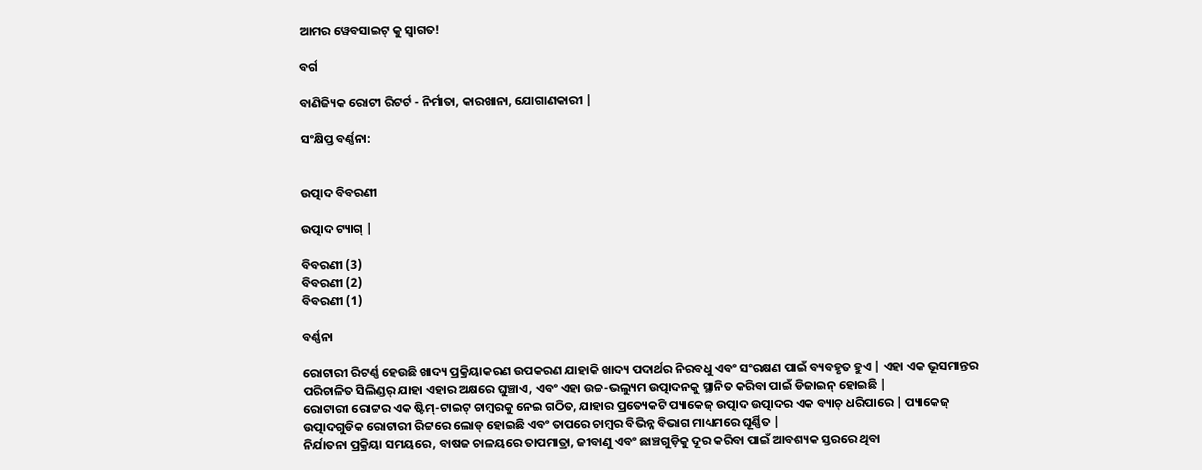ଆମର ୱେବସାଇଟ୍ କୁ ସ୍ୱାଗତ!

ବର୍ଗ

ବାଣିଜ୍ୟିକ ରୋଟୀ ରିଟର୍ଟ - ନିର୍ମାତା, କାରଖାନା, ଯୋଗାଣକାରୀ |

ସଂକ୍ଷିପ୍ତ ବର୍ଣ୍ଣନା:


ଉତ୍ପାଦ ବିବରଣୀ

ଉତ୍ପାଦ ଟ୍ୟାଗ୍ |

ବିବରଣୀ (3)
ବିବରଣୀ (2)
ବିବରଣୀ (1)

ବର୍ଣ୍ଣନା

ରୋଟାରୀ ରିଟର୍ଣ୍ଣ ହେଉଛି ଖାଦ୍ୟ ପ୍ରକ୍ରିୟାକରଣ ଉପକରଣ ଯାହାକି ଖାଦ୍ୟ ପଦାର୍ଥର ନିରବଧୁ ଏବଂ ସଂରକ୍ଷଣ ପାଇଁ ବ୍ୟବହୃତ ହୁଏ | ଏହା ଏକ ଭୂସମାନ୍ତର ପରିଚାଳିତ ସିଲିଣ୍ଡର୍ ଯାହା ଏହାର ଅକ୍ଷରେ ଘୁଞ୍ଚାଏ, ଏବଂ ଏହା ଉଚ୍ଚ-ଭଲ୍ୟୁମ ଉତ୍ପାଦନକୁ ସ୍ଥାନିତ କରିବା ପାଇଁ ଡିଜାଇନ୍ ହୋଇଛି |
ରୋଟାରୀ ରୋଟ୍ଟର ଏକ ଷ୍ଟିମ୍-ଟାଇଟ୍ ଚାମ୍ବରକୁ ନେଇ ଗଠିତ, ଯାହାର ପ୍ରତ୍ୟେକଟି ପ୍ୟାକେଜ୍ ଉତ୍ପାଦ ଉତ୍ପାଦର ଏକ ବ୍ୟାଚ୍ ଧରିପାରେ | ପ୍ୟାକେଜ୍ ଉତ୍ପାଦଗୁଡିକ ରୋଟାରୀ ରିଟ୍ଟରେ ଲୋଡ୍ ହୋଇଛି ଏବଂ ତାପରେ ଚାମ୍ବର ବିଭିନ୍ନ ବିଭାଗ ମାଧ୍ୟମରେ ଘୂର୍ଣ୍ଣିତ |
ନିର୍ଯାତନା ପ୍ରକ୍ରିୟା ସମୟରେ, ବାଷଜ ଚାଳୟରେ ତାପମାତ୍ରା, ଜୀବାଣୁ ଏବଂ ଛାଞ୍ଚଗୁଡ଼ିକୁ ଦୂର କରିବା ପାଇଁ ଆବଶ୍ୟକ ସ୍ତରରେ ଥିବା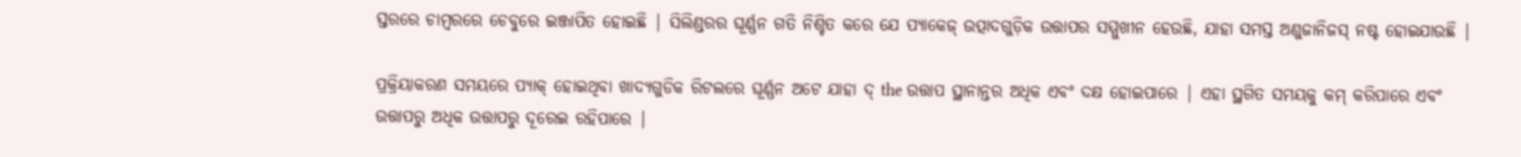ସ୍ତରରେ ଚାମ୍ବରରେ ଚେବୁରେ ଇଞ୍ଜାପିତ ହୋଇଛି | ସିଲିଣ୍ଡରର ଘୂର୍ଣ୍ଣନ ଗତି ନିଶ୍ଚିତ କରେ ଯେ ପ୍ୟାକେଜ୍ ଉତ୍ପାଦଗୁଡ଼ିକ ଉତ୍ତାପର ସମ୍ମୁଖୀନ ହେଉଛି, ଯାହା ସମସ୍ତ ଅଣୁଜାନିଜସ୍ ନଷ୍ଟ ହୋଇଯାଉଛି |

ପ୍ରକ୍ରିୟାକରଣ ସମୟରେ ପ୍ୟାକ୍ ହୋଇଥିବା ଖାଦ୍ୟଗୁଡିକ ରିଟଲରେ ଘୂର୍ଣ୍ଣନ ଅଟେ ଯାହା ଦ୍ the ଉତ୍ତାପ ସ୍ଥାନାନ୍ତର ଅଧିକ ଏବଂ ଦକ୍ଷ ହୋଇପାରେ | ଏହା ସ୍ଥଗିତ ସମୟକୁ କମ୍ କରିପାରେ ଏବଂ ଉତ୍ତାପରୁ ଅଧିକ ଉତ୍ତାପରୁ ଦୂରେଇ ରହିପାରେ |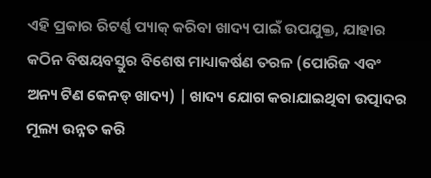ଏହି ପ୍ରକାର ରିଟର୍ଣ୍ଣ ପ୍ୟାକ୍ କରିବା ଖାଦ୍ୟ ପାଇଁ ଉପଯୁକ୍ତ, ଯାହାର କଠିନ ବିଷୟବସ୍ତୁର ବିଶେଷ ମାଧ୍ୟାକର୍ଷଣ ତରଳ (ପୋରିଜ ଏବଂ ଅନ୍ୟ ଟିଣ କେନଡ୍ ଖାଦ୍ୟ) | ଖାଦ୍ୟ ଯୋଗ କରାଯାଇଥିବା ଉତ୍ପାଦର ମୂଲ୍ୟ ଉନ୍ନତ କରି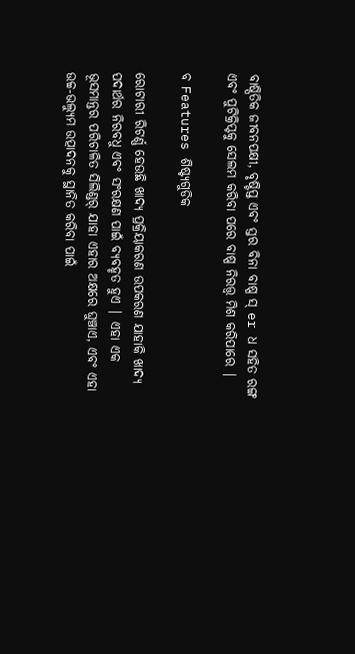ବାଷ୍ପିତିକ ଜୀବନପକ୍ଷୀ, ବୃଷ୍ଟିପ୍ତ ଏବଂ ସ୍ତର ବିନା ବାଷ୍ପ ସ୍ er ଧ ସହିତ ରଙ୍ଗ ଏବଂ ପୁଟିକ୍ରିପ୍ଟକୁ ସେଲମ କରିବା ପରେ ବାଷ୍ପ ନିରତ୍ତ୍ୱ ମିଶ କରିପାରେ |

ବ Features ଶିଷ୍ଟ୍ୟଗୁଡିକ

ରୋଟାରୀ ରିଟର୍ଣ୍ଣ ହେଉଛି ଖାଦ୍ୟ ପ୍ରକ୍ରିୟାକରଣ ଉପକରଣ ଯାହାକି ଖାଦ୍ୟ ପଦାର୍ଥର ନିରବଧୁ ଏବଂ ସଂରକ୍ଷଣ ପାଇଁ ବ୍ୟବହୃତ ହୁଏ | ଏହା ଏକ ଭୂସମାନ୍ତର ପରିଚାଳିତ ସିଲିଣ୍ଡର୍ ଯାହା ଏହାର ଅକ୍ଷରେ ଘୁଞ୍ଚାଏ, ଏବଂ ଏହା ଉଚ୍ଚ-ଭଲ୍ୟୁମ ଉତ୍ପାଦନକୁ ସ୍ଥାନିତ କରିବା ପାଇଁ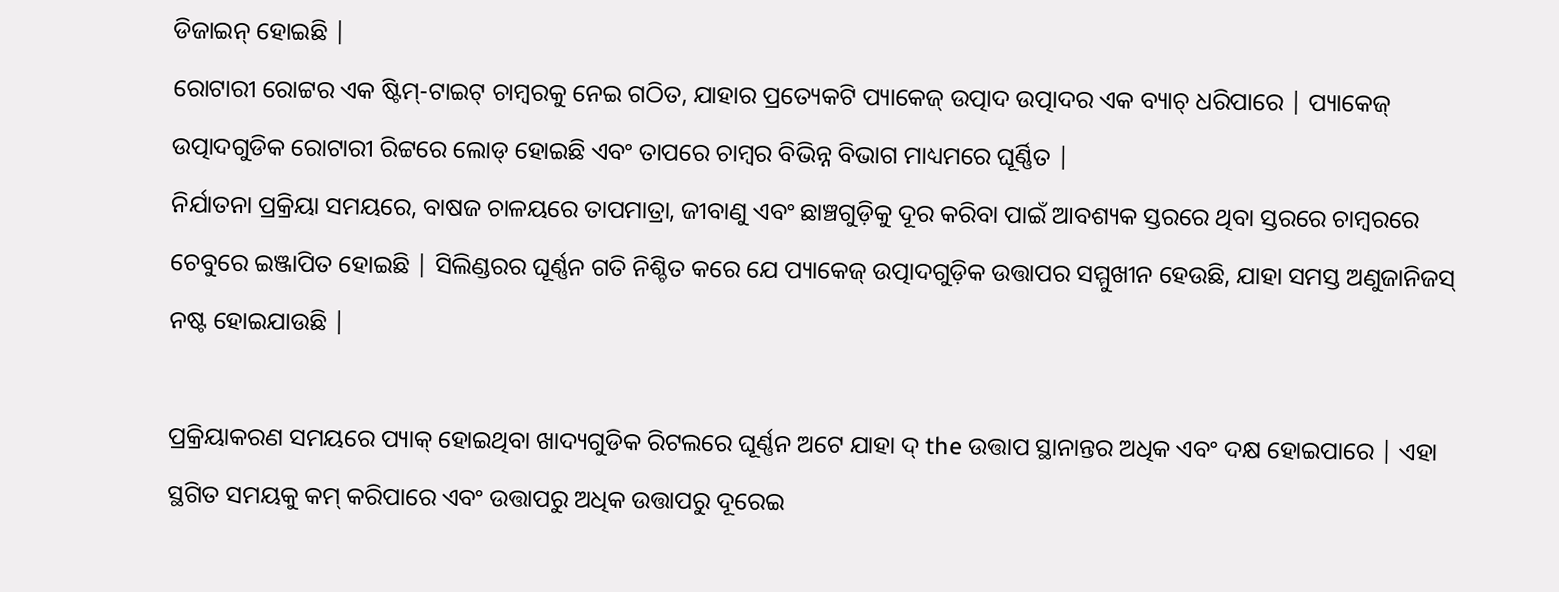ଡିଜାଇନ୍ ହୋଇଛି |
ରୋଟାରୀ ରୋଟ୍ଟର ଏକ ଷ୍ଟିମ୍-ଟାଇଟ୍ ଚାମ୍ବରକୁ ନେଇ ଗଠିତ, ଯାହାର ପ୍ରତ୍ୟେକଟି ପ୍ୟାକେଜ୍ ଉତ୍ପାଦ ଉତ୍ପାଦର ଏକ ବ୍ୟାଚ୍ ଧରିପାରେ | ପ୍ୟାକେଜ୍ ଉତ୍ପାଦଗୁଡିକ ରୋଟାରୀ ରିଟ୍ଟରେ ଲୋଡ୍ ହୋଇଛି ଏବଂ ତାପରେ ଚାମ୍ବର ବିଭିନ୍ନ ବିଭାଗ ମାଧ୍ୟମରେ ଘୂର୍ଣ୍ଣିତ |
ନିର୍ଯାତନା ପ୍ରକ୍ରିୟା ସମୟରେ, ବାଷଜ ଚାଳୟରେ ତାପମାତ୍ରା, ଜୀବାଣୁ ଏବଂ ଛାଞ୍ଚଗୁଡ଼ିକୁ ଦୂର କରିବା ପାଇଁ ଆବଶ୍ୟକ ସ୍ତରରେ ଥିବା ସ୍ତରରେ ଚାମ୍ବରରେ ଚେବୁରେ ଇଞ୍ଜାପିତ ହୋଇଛି | ସିଲିଣ୍ଡରର ଘୂର୍ଣ୍ଣନ ଗତି ନିଶ୍ଚିତ କରେ ଯେ ପ୍ୟାକେଜ୍ ଉତ୍ପାଦଗୁଡ଼ିକ ଉତ୍ତାପର ସମ୍ମୁଖୀନ ହେଉଛି, ଯାହା ସମସ୍ତ ଅଣୁଜାନିଜସ୍ ନଷ୍ଟ ହୋଇଯାଉଛି |

ପ୍ରକ୍ରିୟାକରଣ ସମୟରେ ପ୍ୟାକ୍ ହୋଇଥିବା ଖାଦ୍ୟଗୁଡିକ ରିଟଲରେ ଘୂର୍ଣ୍ଣନ ଅଟେ ଯାହା ଦ୍ the ଉତ୍ତାପ ସ୍ଥାନାନ୍ତର ଅଧିକ ଏବଂ ଦକ୍ଷ ହୋଇପାରେ | ଏହା ସ୍ଥଗିତ ସମୟକୁ କମ୍ କରିପାରେ ଏବଂ ଉତ୍ତାପରୁ ଅଧିକ ଉତ୍ତାପରୁ ଦୂରେଇ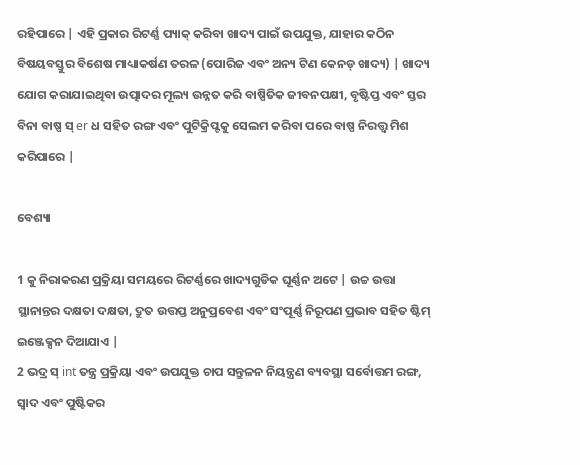ରହିପାରେ | ଏହି ପ୍ରକାର ରିଟର୍ଣ୍ଣ ପ୍ୟାକ୍ କରିବା ଖାଦ୍ୟ ପାଇଁ ଉପଯୁକ୍ତ, ଯାହାର କଠିନ ବିଷୟବସ୍ତୁର ବିଶେଷ ମାଧ୍ୟାକର୍ଷଣ ତରଳ (ପୋରିଜ ଏବଂ ଅନ୍ୟ ଟିଣ କେନଡ୍ ଖାଦ୍ୟ) | ଖାଦ୍ୟ ଯୋଗ କରାଯାଇଥିବା ଉତ୍ପାଦର ମୂଲ୍ୟ ଉନ୍ନତ କରି ବାଷ୍ପିତିକ ଜୀବନପକ୍ଷୀ, ବୃଷ୍ଟିପ୍ତ ଏବଂ ସ୍ତର ବିନା ବାଷ୍ପ ସ୍ er ଧ ସହିତ ରଙ୍ଗ ଏବଂ ପୁଟିକ୍ରିପ୍ଟକୁ ସେଲମ କରିବା ପରେ ବାଷ୍ପ ନିରତ୍ତ୍ୱ ମିଶ କରିପାରେ |

ବେଶ୍ୟା

1 କୁ ନିରାକରଣ ପ୍ରକ୍ରିୟା ସମୟରେ ରିଟର୍ଣ୍ଣରେ ଖାଦ୍ୟଗୁଡିକ ଘୂର୍ଣ୍ଣନ ଅଟେ | ଉଚ୍ଚ ଉତ୍ତା ସ୍ଥାନାନ୍ତର ଦକ୍ଷତା ଦକ୍ଷତା, ଦ୍ରୁତ ଉତ୍ତପ୍ତ ଅନୁପ୍ରବେଶ ଏବଂ ସଂପୂର୍ଣ୍ଣ ନିରୂପଣ ପ୍ରଭାବ ସହିତ ଷ୍ଟିମ୍ ଇଞ୍ଜେକ୍ସନ ଦିଆଯାଏ |
2 ଭଦ୍ର ସ୍ int ତନ୍ତ୍ର ପ୍ରକ୍ରିୟା ଏବଂ ଉପଯୁକ୍ତ ଚାପ ସନ୍ତୁଳନ ନିୟନ୍ତ୍ରଣ ବ୍ୟବସ୍ଥା ସର୍ବୋତ୍ତମ ରଙ୍ଗ, ସ୍ୱାଦ ଏବଂ ପୁଷ୍ଟିକର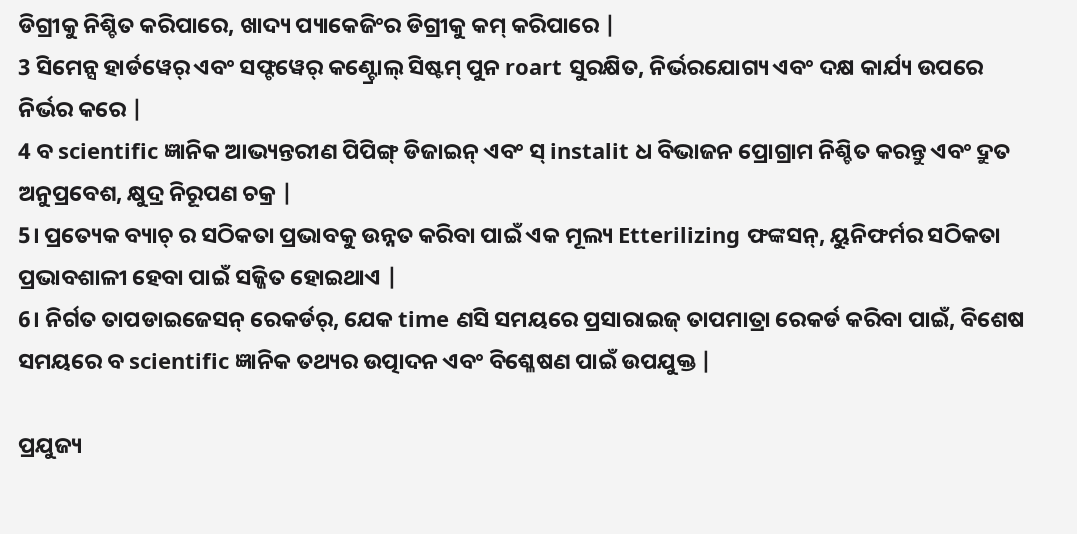ଡିଗ୍ରୀକୁ ନିଶ୍ଚିତ କରିପାରେ, ଖାଦ୍ୟ ପ୍ୟାକେଜିଂର ଡିଗ୍ରୀକୁ କମ୍ କରିପାରେ |
3 ସିମେନ୍ସ ହାର୍ଡୱେର୍ ଏବଂ ସଫ୍ଟୱେର୍ କଣ୍ଟ୍ରୋଲ୍ ସିଷ୍ଟମ୍ ପୁନ roart ସୁରକ୍ଷିତ, ନିର୍ଭରଯୋଗ୍ୟ ଏବଂ ଦକ୍ଷ କାର୍ଯ୍ୟ ଉପରେ ନିର୍ଭର କରେ |
4 ବ scientific ଜ୍ଞାନିକ ଆଭ୍ୟନ୍ତରୀଣ ପିପିଙ୍ଗ୍ ଡିଜାଇନ୍ ଏବଂ ସ୍ instalit ଧ ବିଭାଜନ ପ୍ରୋଗ୍ରାମ ନିଶ୍ଚିତ କରନ୍ତୁ ଏବଂ ଦ୍ରୁତ ଅନୁପ୍ରବେଶ, କ୍ଷୁଦ୍ର ନିରୂପଣ ଚକ୍ର |
5। ପ୍ରତ୍ୟେକ ବ୍ୟାଚ୍ ର ସଠିକତା ପ୍ରଭାବକୁ ଉନ୍ନତ କରିବା ପାଇଁ ଏକ ମୂଲ୍ୟ Etterilizing ଫଙ୍କସନ୍, ୟୁନିଫର୍ମର ସଠିକତା ପ୍ରଭାବଶାଳୀ ହେବା ପାଇଁ ସଜ୍ଜିତ ହୋଇଥାଏ |
6। ନିର୍ଗତ ତାପଡାଇଜେସନ୍ ରେକର୍ଡର୍, ଯେକ time ଣସି ସମୟରେ ପ୍ରସାରାଇଜ୍ ତାପମାତ୍ରା ରେକର୍ଡ କରିବା ପାଇଁ, ବିଶେଷ ସମୟରେ ବ scientific ଜ୍ଞାନିକ ତଥ୍ୟର ଉତ୍ପାଦନ ଏବଂ ବିଶ୍ଳେଷଣ ପାଇଁ ଉପଯୁକ୍ତ |

ପ୍ରଯୁଜ୍ୟ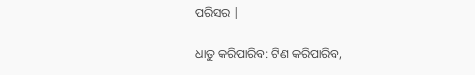ପରିସର |

ଧାତୁ କରିପାରିବ: ଟିଣ କରିପାରିବ,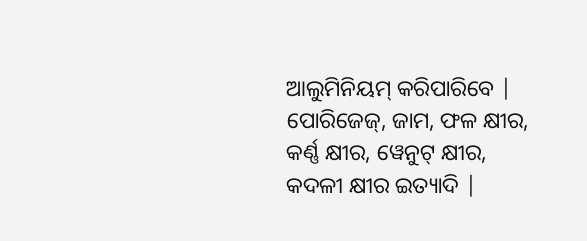ଆଲୁମିନିୟମ୍ କରିପାରିବେ |
ପୋରିଜେଜ୍, ଜାମ, ଫଳ କ୍ଷୀର, କର୍ଣ୍ଣ କ୍ଷୀର, ୱେନୁଟ୍ କ୍ଷୀର, କଦଳୀ କ୍ଷୀର ଇତ୍ୟାଦି |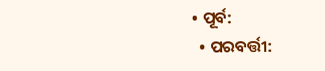• ପୂର୍ବ:
  • ପରବର୍ତ୍ତୀ: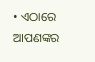• ଏଠାରେ ଆପଣଙ୍କର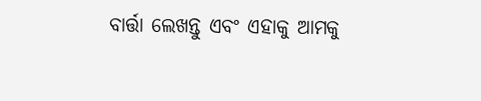ବାର୍ତ୍ତା ଲେଖନ୍ତୁ ଏବଂ ଏହାକୁ ଆମକୁ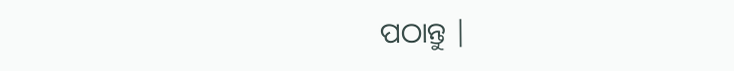ପଠାନ୍ତୁ |